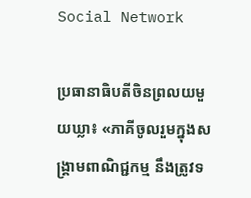Social Network

ប្រធានាធិបតីចិនព្រលយមួយឃ្លា៖ «ភាគីចូលរួមក្នុងសង្គ្រាមពាណិជ្ជកម្ម នឹងត្រូវទ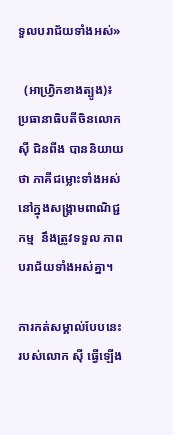ទួលបរាជ័យទាំងអស់»

  (អាហ្រិ្វកខាងត្បូង)៖ ប្រធានាធិបតីចិនលោក ស៊ី ជិនពីង បាននិយាយថា ភាគីជម្លោះទាំងអស់ នៅក្នុងសង្រ្គាមពាណិជ្ជកម្ម  នឹងត្រូវទទួល ភាពបរាជ័យទាំងអស់គ្នា។

ការកត់សម្គាល់បែបនេះ របស់លោក ស៊ី ធ្វើឡើង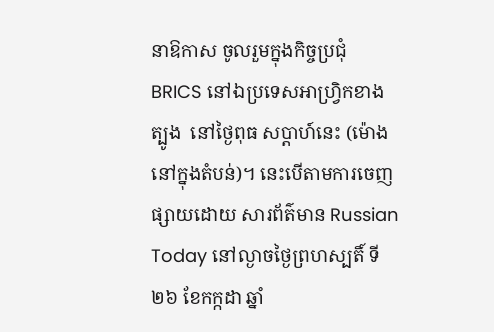នាឱកាស ចូលរួមក្នុងកិច្ចប្រជុំ BRICS នៅឯប្រទេសអាហ្វ្រិកខាងត្បូង  នៅថ្ងៃពុធ សប្ដាហ៍នេះ (ម៉ោងនៅក្នុងតំបន់)។ នេះបើតាមការចេញផ្សាយដោយ សារព័ត៌មាន Russian Today នៅល្ងាចថ្ងៃព្រហស្បតិ៍ ទី២៦ ខែកក្កដា ឆ្នាំ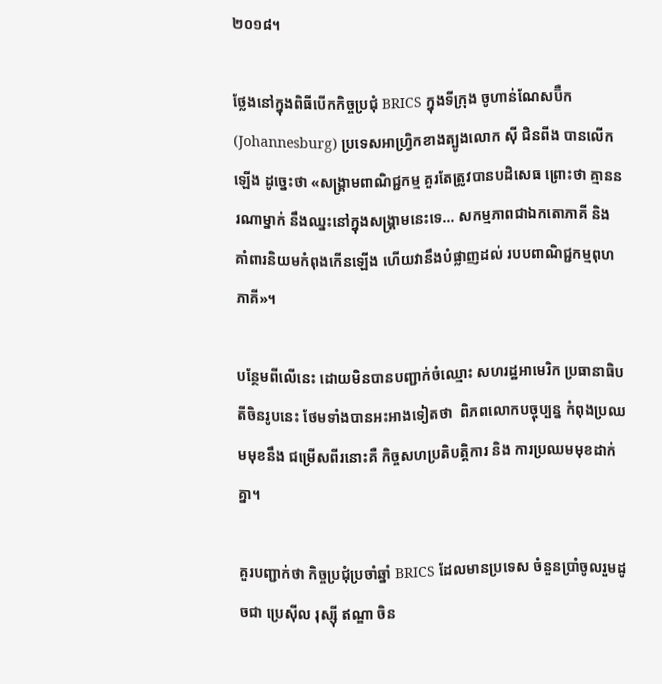២០១៨។

ថ្លែងនៅក្នុងពិធីបើកកិច្ចប្រជុំ BRICS ក្នុងទីក្រុង ចូហាន់ណែសប៊ឺក (Johannesburg) ប្រទេសអាហ្រ្វិកខាងត្បូងលោក ស៊ី ជិនពីង បានលើកឡើង ដូច្នេះថា «សង្រ្គាមពាណិជ្ជកម្ម គួរតែត្រូវបានបដិសេធ ព្រោះថា គ្មាននរណាម្នាក់ នឹងឈ្នះនៅក្នុងសង្រ្គាមនេះទេ... សកម្មភាពជាឯកតោភាគី និង គាំពារនិយមកំពុងកើនឡើង ហើយវានឹងបំផ្លាញដល់ របបពាណិជ្ជកម្មពុហភាគី»។

បន្ថែមពីលើនេះ ដោយមិនបានបញ្ជាក់ចំឈ្មោះ សហរដ្ឋអាមេរិក ប្រធានាធិបតីចិនរូបនេះ ថែមទាំងបានអះអាងទៀតថា  ពិភពលោកបច្ចុប្បន្ន កំពុងប្រឈមមុខនឹង ជម្រើសពីរនោះគឺ កិច្ចសហប្រតិបត្តិការ និង ការប្រឈមមុខដាក់គ្នា។

គួរបញ្ជាក់ថា កិច្ចប្រជុំប្រចាំឆ្នាំ BRICS ដែលមានប្រទេស ចំនួនប្រាំចូលរួមដូចជា ប្រេស៊ីល រុស្ស៊ី ឥណ្ឌា ចិន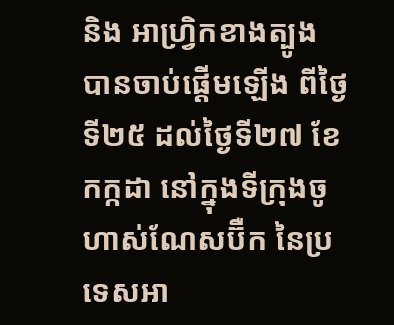និង អាហ្រ្វិកខាងត្បូង បានចាប់ផ្ដើមឡើង ពីថ្ងៃទី២៥ ដល់ថ្ងៃទី២៧ ខែកក្កដា នៅក្នុងទីក្រុងចូហាស់ណែសប៊ឺក នៃប្រទេសអា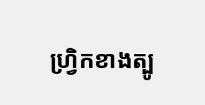ហ្វ្រិកខាងត្បូ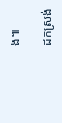ង៕

ដកស្រង់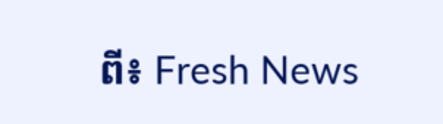ពី៖ Fresh News